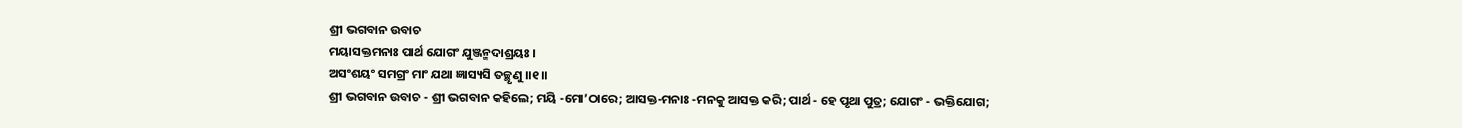ଶ୍ରୀ ଭଗବାନ ଉବାଚ
ମୟାସକ୍ତମନାଃ ପାର୍ଥ ଯୋଗଂ ଯୁଞ୍ଜନ୍ମଦାଶ୍ରୟଃ ।
ଅସଂଶୟଂ ସମଗ୍ରଂ ମାଂ ଯଥା ଜ୍ଞାସ୍ୟସି ତଚ୍ଛୃଣୁ ।।୧।।
ଶ୍ରୀ ଭଗବାନ ଉବାଚ - ଶ୍ରୀ ଭଗବାନ କହିଲେ; ମୟି -ମୋ’ଠାରେ; ଆସକ୍ତ-ମନାଃ -ମନକୁ ଆସକ୍ତ କରି; ପାର୍ଥ - ହେ ପୃଥା ପୁତ୍ର; ଯୋଗଂ - ଭକ୍ତିଯୋଗ;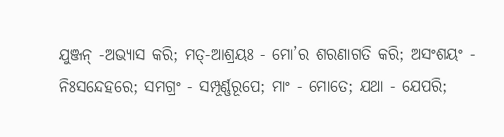ଯୁଞ୍ଜନ୍ -ଅଭ୍ୟାସ କରି; ମତ୍-ଆଶ୍ରୟଃ - ମୋ’ର ଶରଣାଗତି କରି; ଅସଂଶୟଂ - ନିଃସନ୍ଦେହରେ; ସମଗ୍ରଂ - ସମ୍ପୂର୍ଣ୍ଣରୂପେ; ମାଂ - ମୋତେ; ଯଥା - ଯେପରି;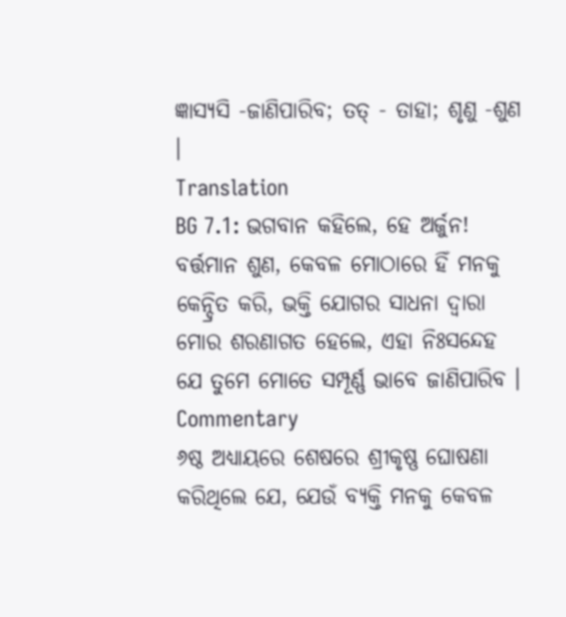ଜ୍ଞାସ୍ୟସି -ଜାଣିପାରିବ; ତତ୍ - ତାହା; ଶୃଣୁ -ଶୁଣ ।
Translation
BG 7.1: ଭଗବାନ କହିଲେ, ହେ ଅର୍ଜୁନ! ବର୍ତ୍ତମାନ ଶୁଣ, କେବଳ ମୋଠାରେ ହିଁ ମନକୁ କେନ୍ଦ୍ରିତ କରି, ଭକ୍ତି ଯୋଗର ସାଧନା ଦ୍ୱାରା ମୋର ଶରଣାଗତ ହେଲେ, ଏହା ନିଃସନ୍ଦେହ ଯେ ତୁମେ ମୋତେ ସମ୍ପୂର୍ଣ୍ଣ ଭାବେ ଜାଣିପାରିବ ।
Commentary
୬ଷ୍ଠ ଅଧ୍ୟାୟରେ ଶେଷରେ ଶ୍ରୀକୃଷ୍ଣ ଘୋଷଣା କରିଥିଲେ ଯେ, ଯେଉଁ ବ୍ୟକ୍ତି ମନକୁ କେବଳ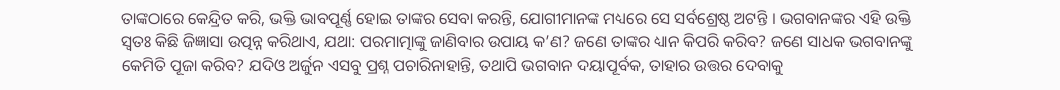ତାଙ୍କଠାରେ କେନ୍ଦ୍ରିତ କରି, ଭକ୍ତି ଭାବପୂର୍ଣ୍ଣ ହୋଇ ତାଙ୍କର ସେବା କରନ୍ତି, ଯୋଗୀମାନଙ୍କ ମଧ୍ୟରେ ସେ ସର୍ବଶ୍ରେଷ୍ଠ ଅଟନ୍ତି । ଭଗବାନଙ୍କର ଏହି ଉକ୍ତି ସ୍ୱତଃ କିଛି ଜିଜ୍ଞାସା ଉତ୍ପନ୍ନ କରିଥାଏ, ଯଥା: ପରମାତ୍ମାଙ୍କୁ ଜାଣିବାର ଉପାୟ କ’ଣ? ଜଣେ ତାଙ୍କର ଧ୍ୟାନ କିପରି କରିବ? ଜଣେ ସାଧକ ଭଗବାନଙ୍କୁ କେମିତି ପୂଜା କରିବ? ଯଦିଓ ଅର୍ଜୁନ ଏସବୁ ପ୍ରଶ୍ନ ପଚାରିନାହାନ୍ତି, ତଥାପି ଭଗବାନ ଦୟାପୂର୍ବକ, ତାହାର ଉତ୍ତର ଦେବାକୁ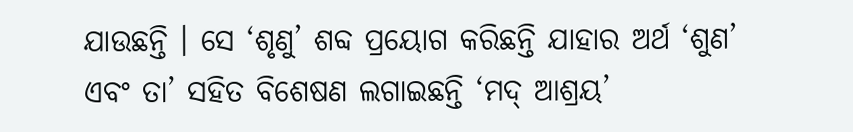ଯାଉଛନ୍ତି । ସେ ‘ଶୃଣୁ’ ଶବ୍ଦ ପ୍ରୟୋଗ କରିଛନ୍ତି ଯାହାର ଅର୍ଥ ‘ଶୁଣ’ ଏବଂ ତା’ ସହିତ ବିଶେଷଣ ଲଗାଇଛନ୍ତି ‘ମଦ୍ ଆଶ୍ରୟ’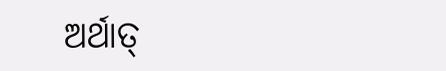ଅର୍ଥାତ୍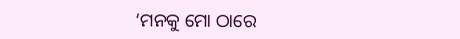‘ମନକୁ ମୋ ଠାରେ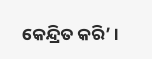କେନ୍ଦ୍ରିତ କରି’ ।